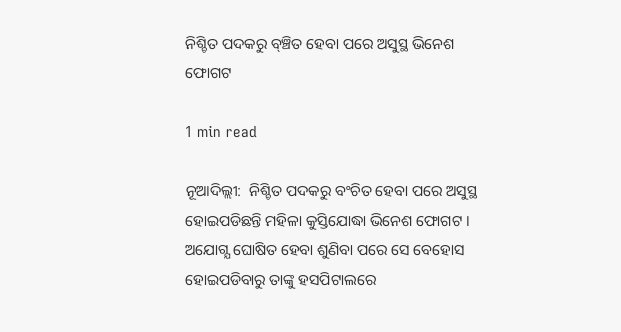ନିଶ୍ଚିତ ପଦକରୁ ବ୍ଞ୍ଚିତ ହେବା ପରେ ଅସୁସ୍ଥ ଭିନେଶ ଫୋଗଟ

1 min read

ନୂଆଦିଲ୍ଲୀ:  ନିଶ୍ଚିତ ପଦକରୁ ବଂଚିତ ହେବା ପରେ ଅସୁସ୍ଥ ହୋଇପଡିଛନ୍ତି ମହିଳା କୁସ୍ତିଯୋଦ୍ଧା ଭିନେଶ ଫୋଗଟ । ଅଯୋଗ୍ଯ ଘୋଷିତ ହେବା ଶୁଣିବା ପରେ ସେ ବେହୋସ ହୋଇପଡିବାରୁ ତାଙ୍କୁ ହସପିଟାଲରେ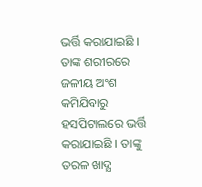ଭର୍ତ୍ତି କରାଯାଇଛି । ତାଙ୍କ ଶରୀରରେ ଜଳୀୟ ଅଂଶ କମିଯିବାରୁ ହସପିଟାଲରେ ଭର୍ତ୍ତି କରାଯାଇଛି । ତାଙ୍କୁ ତରଳ ଖାଦ୍ଯ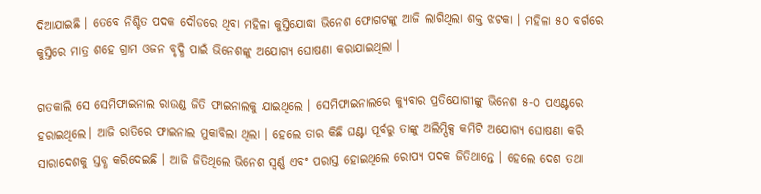ଦିଆଯାଇଛି । ତେବେ ନିଶ୍ଚିତ ପଦକ ଦୌଡରେ ଥିବା ମହିଳା କୁସ୍ତିଯୋଦ୍ଧା ଭିନେଶ ଫୋଗଟଙ୍କୁ ଆଜି ଲାଗିଥିଲା ଶକ୍ତ ଝଟକା । ମହିଳା ୫୦ ବର୍ଗରେ କୁସ୍ତିରେ ମାତ୍ର ଶହେ ଗ୍ରାମ ଓଜନ ବୃଦ୍ଧି ପାଇଁ ଭିନେଶଙ୍କୁ ଅଯୋଗ୍ଯ ଘୋଷଣା କରାଯାଇଥିଲା ।

ଗତକାଲି ସେ ସେମିଫାଇନାଲ ରାଉଣ୍ଡ ଜିତି ଫାଇନାଲକୁ ଯାଇଥିଲେ । ସେମିଫାଇନାଲରେ କ୍ୟୁବାର ପ୍ରତିଯୋଗୀଙ୍କୁ ଭିନେଶ ୫-୦ ପଏଣ୍ଟରେ ହରାଇଥିଲେ। ଆଜି ରାତିରେ ଫାଇନାଲ ମୁକାବିଲା ଥିଲା । ହେଲେ ତାର କିଛି ଘଣ୍ଟା ପୂର୍ବରୁ ତାଙ୍କୁ ଅଲିମ୍ପିକ୍ସ କମିଟି ଅଯୋଗ୍ଯ ଘୋଷଣା କରି ସାରାଦେଶକୁ ସ୍ତବ୍ଧ କରିଦେଇଛି । ଆଜି ଜିତିଥିଲେ ଭିନେଶ ସ୍ବର୍ଣ୍ଣ ଏବଂ ପରାସ୍ତ ହୋଇଥିଲେ ରୋପ୍ଯ ପଦକ ଜିତିଥାନ୍ତେ । ହେଲେ ଦେଶ ତଥା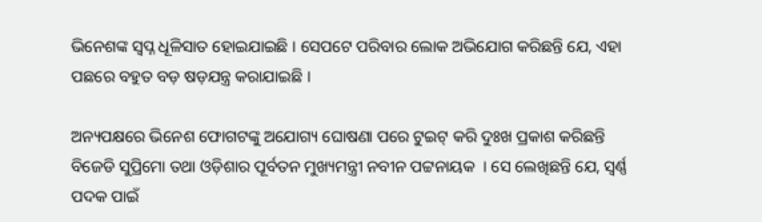ଭିନେଶଙ୍କ ସ୍ବପ୍ନ ଧୂଳିସାତ ହୋଇଯାଇଛି । ସେପଟେ ପରିବାର ଲୋକ ଅଭିଯୋଗ କରିଛନ୍ତି ଯେ, ଏହା ପଛରେ ବହୁତ ବଡ଼ ଷଡ଼ଯନ୍ତ୍ର କରାଯାଇଛି ।

ଅନ୍ୟପକ୍ଷରେ ଭିନେଶ ଫୋଗଟଙ୍କୁ ଅଯୋଗ୍ୟ ଘୋଷଣା ପରେ ଟୁଇଟ୍ କରି ଦୁଃଖ ପ୍ରକାଶ କରିଛନ୍ତି ବିଜେଡି ସୁପ୍ରିମୋ ତଥା ଓଡ଼ିଶାର ପୂର୍ବତନ ମୁଖ୍ୟମନ୍ତ୍ରୀ ନବୀନ ପଟ୍ଟନାୟକ  । ସେ ଲେଖିଛନ୍ତି ଯେ, ସ୍ୱର୍ଣ୍ଣ ପଦକ ପାଇଁ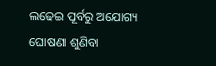ଲଢେଇ ପୂର୍ବରୁ ଅଯୋଗ୍ୟ ଘୋଷଣା ଶୁଣିବା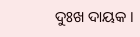ଦୁଃଖ ଦାୟକ ।